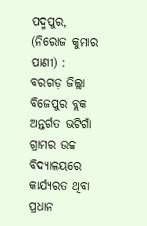ପଦ୍ମପୁର, (ନିରୋଜ କୁମାର ପାଣୀ) : ବରଗଡ଼ ଜିଲ୍ଲା ବିଜେପୁର ବ୍ଲକ ଅନ୍ତର୍ଗତ ଭଟିଗାଁ ଗ୍ରାମର ଉଚ୍ଚ ବିଦ୍ୟାଳୟରେ କାର୍ଯ୍ୟରତ ଥିବା ପ୍ରଧାନ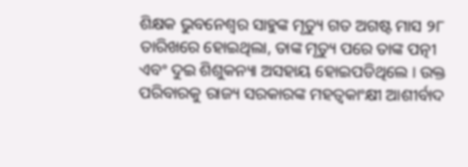ଶିକ୍ଷକ ଭୁବନେଶ୍ଵର ସାହୁଙ୍କ ମୃତ୍ୟୁ ଗତ ଅଗଷ୍ଟ ମାସ ୨୮ ତାରିଖରେ ହୋଇଥିଲା, ତାଙ୍କ ମୃତ୍ୟୁ ପରେ ତାଙ୍କ ପତ୍ନୀ ଏବଂ ଦୁଇ ଶିଶୁକନ୍ୟା ଅସହାୟ ହୋଇପଡିଥିଲେ । ଉକ୍ତ ପରିବାରକୁ ରାଜ୍ୟ ସରକାରଙ୍କ ମହତ୍ୱକାଂକ୍ଷୀ ଆଶୀର୍ବାଦ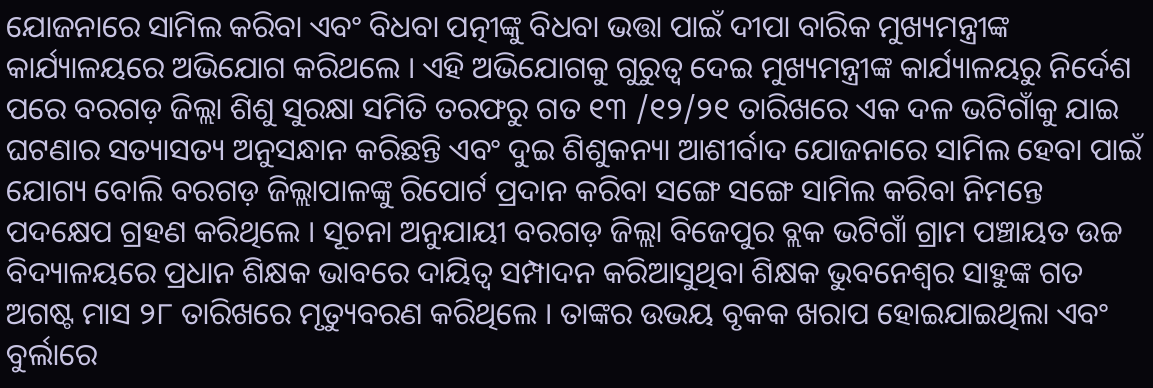ଯୋଜନାରେ ସାମିଲ କରିବା ଏବଂ ବିଧବା ପତ୍ନୀଙ୍କୁ ବିଧବା ଭତ୍ତା ପାଇଁ ଦୀପା ବାରିକ ମୁଖ୍ୟମନ୍ତ୍ରୀଙ୍କ କାର୍ଯ୍ୟାଳୟରେ ଅଭିଯୋଗ କରିଥଲେ । ଏହି ଅଭିଯୋଗକୁ ଗୁରୁତ୍ୱ ଦେଇ ମୁଖ୍ୟମନ୍ତ୍ରୀଙ୍କ କାର୍ଯ୍ୟାଳୟରୁ ନିର୍ଦେଶ ପରେ ବରଗଡ଼ ଜିଲ୍ଲା ଶିଶୁ ସୁରକ୍ଷା ସମିତି ତରଫରୁ ଗତ ୧୩ /୧୨/୨୧ ତାରିଖରେ ଏକ ଦଳ ଭଟିଗାଁକୁ ଯାଇ ଘଟଣାର ସତ୍ୟାସତ୍ୟ ଅନୁସନ୍ଧାନ କରିଛନ୍ତି ଏବଂ ଦୁଇ ଶିଶୁକନ୍ୟା ଆଶୀର୍ବାଦ ଯୋଜନାରେ ସାମିଲ ହେବା ପାଇଁ ଯୋଗ୍ୟ ବୋଲି ବରଗଡ଼ ଜିଲ୍ଲାପାଳଙ୍କୁ ରିପୋର୍ଟ ପ୍ରଦାନ କରିବା ସଙ୍ଗେ ସଙ୍ଗେ ସାମିଲ କରିବା ନିମନ୍ତେ ପଦକ୍ଷେପ ଗ୍ରହଣ କରିଥିଲେ । ସୂଚନା ଅନୁଯାୟୀ ବରଗଡ଼ ଜିଲ୍ଲା ବିଜେପୁର ବ୍ଲକ ଭଟିଗାଁ ଗ୍ରାମ ପଞ୍ଚାୟତ ଉଚ୍ଚ ବିଦ୍ୟାଳୟରେ ପ୍ରଧାନ ଶିକ୍ଷକ ଭାବରେ ଦାୟିତ୍ୱ ସମ୍ପାଦନ କରିଆସୁଥିବା ଶିକ୍ଷକ ଭୁବନେଶ୍ୱର ସାହୁଙ୍କ ଗତ ଅଗଷ୍ଟ ମାସ ୨୮ ତାରିଖରେ ମୃତ୍ୟୁବରଣ କରିଥିଲେ । ତାଙ୍କର ଉଭୟ ବୃକକ ଖରାପ ହୋଇଯାଇଥିଲା ଏବଂ ବୁର୍ଲାରେ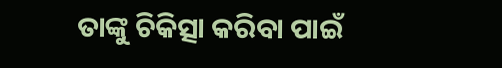ତାଙ୍କୁ ଚିକିତ୍ସା କରିବା ପାଇଁ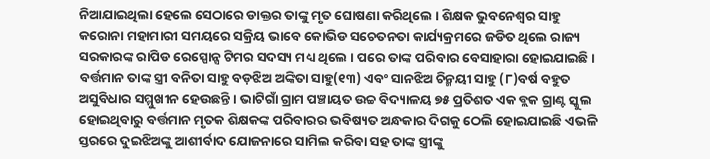ନିଆଯାଇଥିଲା ହେଲେ ସେଠାରେ ଡାକ୍ତର ତାଙ୍କୁ ମୃତ ଘୋଷଣା କରିଥିଲେ । ଶିକ୍ଷକ ଭୁବନେଶ୍ୱର ସାହୁ କରୋନା ମହାମାରୀ ସମୟରେ ସକ୍ରିୟ ଭାବେ କୋଭିଡ ସଚେତନତା କାର୍ଯ୍ୟକ୍ରମରେ ଜଡିତ ଥିଲେ ରାଜ୍ୟ ସରକାରଙ୍କ ରାପିଡ ରେସ୍ପୋନ୍ସ ଟିମର ସଦସ୍ୟ ମଧ୍ୟ ଥିଲେ । ପରେ ତାଙ୍କ ପରିବାର ବେସାହାରା ହୋଇଯାଇଛି । ବର୍ତ୍ତମାନ ତାଙ୍କ ସ୍ତ୍ରୀ ବନିତା ସାହୁ ବଡ଼ଝିଅ ଅଙ୍କିତା ସାହୁ(୧୩) ଏବଂ ସାନଝିଅ ଚିନ୍ମୟୀ ସାହୁ (୮)ବର୍ଷ ବହୁତ ଅସୁବିଧାର ସମ୍ମୁଖୀନ ହେଉଛନ୍ତି । ଭାଟିଗାଁ ଗ୍ରାମ ପଞ୍ଚାୟତ ଉଚ୍ଚ ବିଦ୍ୟାଳୟ ୭୫ ପ୍ରତିଶତ ଏକ ବ୍ଲକ ଗ୍ରାଣ୍ଟ ସ୍କୁଲ ହୋଇଥିବାରୁ ବର୍ତ୍ତମାନ ମୃତକ ଶିକ୍ଷକଙ୍କ ପରିବାରର ଭବିଷ୍ୟତ ଅନ୍ଧକାର ଦିଗକୁ ଠେଲି ହୋଇଯାଇଛି ଏଭଳି ସ୍ତରରେ ଦୁଇଝିଅଙ୍କୁ ଆଶୀର୍ବାଦ ଯୋଜନାରେ ସାମିଲ କରିବା ସହ ତାଙ୍କ ସ୍ତ୍ରୀଙ୍କୁ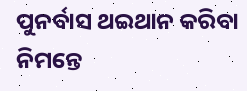ପୁନର୍ବାସ ଥଇଥାନ କରିବା ନିମନ୍ତେ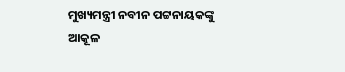ମୁଖ୍ୟମନ୍ତ୍ରୀ ନବୀନ ପଟ୍ଟନାୟକଙ୍କୁ ଆକୂଳ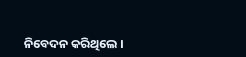ନିବେଦନ କରିଥିଲେ ।